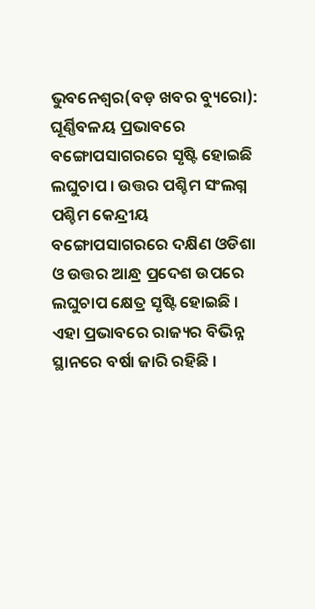ଭୁବନେଶ୍ୱର(ବଡ଼ ଖବର ବ୍ୟୁରୋ): ଘୂର୍ଣ୍ଣିବଳୟ ପ୍ରଭାବରେ ବଙ୍ଗୋପସାଗରରେ ସୃଷ୍ଟି ହୋଇଛି ଲଘୁଚାପ । ଉତ୍ତର ପଶ୍ଚିମ ସଂଲଗ୍ନ ପଶ୍ଚିମ କେନ୍ଦ୍ରୀୟ ବଙ୍ଗୋପସାଗରରେ ଦକ୍ଷିଣ ଓଡିଶା ଓ ଉତ୍ତର ଆନ୍ଧ୍ର ପ୍ରଦେଶ ଉପରେ ଲଘୁଚାପ କ୍ଷେତ୍ର ସୃଷ୍ଟି ହୋଇଛି । ଏହା ପ୍ରଭାବରେ ରାଜ୍ୟର ବିଭିନ୍ନ ସ୍ଥାନରେ ବର୍ଷା ଜାରି ରହିଛି ।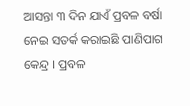ଆସନ୍ତା ୩ ଦିନ ଯାଏଁ ପ୍ରବଳ ବର୍ଷା ନେଇ ସତର୍କ କରାଇଛି ପାଣିପାଗ କେନ୍ଦ୍ର । ପ୍ରବଳ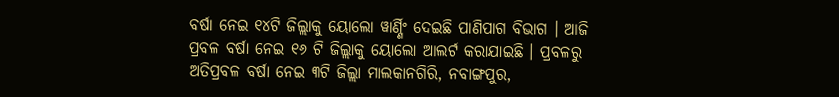ବର୍ଷା ନେଇ ୧୪ଟି ଜିଲ୍ଲାକୁ ୟୋଲୋ ୱାର୍ଣ୍ଣିଂ ଦେଇଛି ପାଣିପାଗ ବିଭାଗ । ଆଜି ପ୍ରବଳ ବର୍ଷା ନେଇ ୧୬ ଟି ଜିଲ୍ଲାକୁ ୟୋଲୋ ଆଲର୍ଟ କରାଯାଇଛି । ପ୍ରବଳରୁ ଅତିପ୍ରବଳ ବର୍ଷା ନେଇ ୩ଟି ଜିଲ୍ଲା ମାଲକାନଗିରି, ନବାଙ୍ଗପୁର,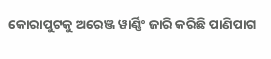କୋରାପୁଟକୁ ଅରେଞ୍ଜ ୱାର୍ଣ୍ଣିଂ ଜାରି କରିଛି ପାଣିପାଗ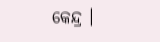କେନ୍ଦ୍ର ।